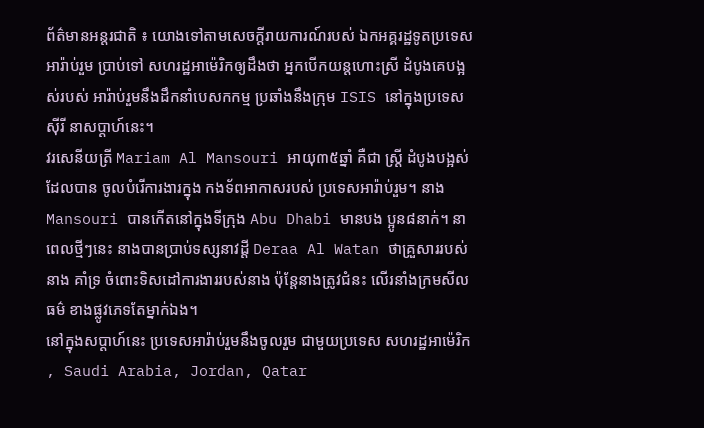ព័ត៌មានអន្តរជាតិ ៖ យោងទៅតាមសេចក្តីរាយការណ៍របស់ ឯកអគ្គរដ្ឋទូតប្រទេសអារ៉ាប់រួម ប្រាប់ទៅ សហរដ្ឋអាម៉េរិកឲ្យដឹងថា អ្នកបើកយន្តហោះស្រី ដំបូងគេបង្អស់របស់ អារ៉ាប់រួមនឹងដឹកនាំបេសកកម្ម ប្រឆាំងនឹងក្រុម ISIS នៅក្នុងប្រទេស ស៊ីរី នាសប្តាហ៍នេះ។
វរសេនីយត្រី Mariam Al Mansouri អាយុ៣៥ឆ្នាំ គឺជា ស្ត្រី ដំបូងបង្អស់ដែលបាន ចូលបំរើការងារក្នុង កងទ័ពអាកាសរបស់ ប្រទេសអារ៉ាប់រួម។ នាងMansouri បានកើតនៅក្នុងទីក្រុង Abu Dhabi មានបង ប្អូន៨នាក់។ នាពេលថ្មីៗនេះ នាងបានប្រាប់ទស្សនាវដ្តី Deraa Al Watan ថាគ្រួសាររបស់នាង គាំទ្រ ចំពោះទិសដៅការងាររបស់នាង ប៉ុន្តែនាងត្រូវជំនះ លើរនាំងក្រមសីលធម៌ ខាងផ្លូវភេទតែម្នាក់ឯង។
នៅក្នុងសប្តាហ៍នេះ ប្រទេសអារ៉ាប់រួមនឹងចូលរួម ជាមួយប្រទេស សហរដ្ឋអាម៉េរិក , Saudi Arabia, Jordan, Qatar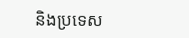និងប្រទេស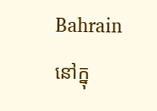Bahrain នៅក្នុ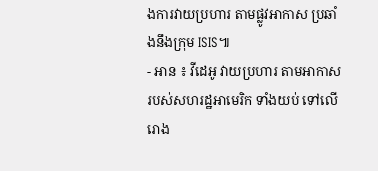ងការវាយប្រហារ តាមផ្លូវអាកាស ប្រឆាំងនឹងក្រុម ISIS៕
- អាន ៖ វីដេអូ វាយប្រហារ តាមអាកាស របស់សហរដ្ឋអាមេរិក ទាំងយប់ ទៅលើរោង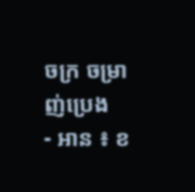ចក្រ ចម្រាញ់ប្រេង
- អាន ៖ ខ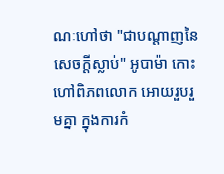ណៈហៅថា "ជាបណ្តាញនៃសេចក្តីស្លាប់" អូបាម៉ា កោះហៅពិភពលោក អោយរួបរួមគ្នា ក្នុងការកំ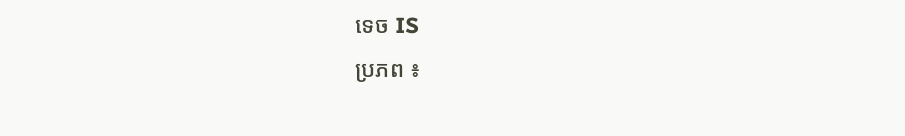ទេច IS
ប្រភព ៖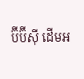ប៊ីប៊ីស៊ី ដើមអ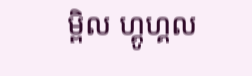ម្ពិល ហ្គូហ្គល